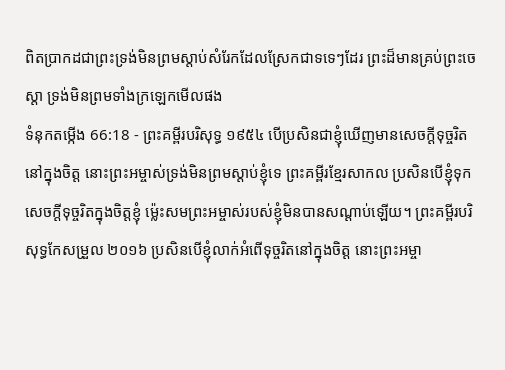ពិតប្រាកដជាព្រះទ្រង់មិនព្រមស្តាប់សំរែកដែលស្រែកជាទទេៗដែរ ព្រះដ៏មានគ្រប់ព្រះចេស្តា ទ្រង់មិនព្រមទាំងក្រឡេកមើលផង
ទំនុកតម្កើង 66:18 - ព្រះគម្ពីរបរិសុទ្ធ ១៩៥៤ បើប្រសិនជាខ្ញុំឃើញមានសេចក្ដីទុច្ចរិតនៅក្នុងចិត្ត នោះព្រះអម្ចាស់ទ្រង់មិនព្រមស្តាប់ខ្ញុំទេ ព្រះគម្ពីរខ្មែរសាកល ប្រសិនបើខ្ញុំទុកសេចក្ដីទុច្ចរិតក្នុងចិត្តខ្ញុំ ម្ល៉េះសមព្រះអម្ចាស់របស់ខ្ញុំមិនបានសណ្ដាប់ឡើយ។ ព្រះគម្ពីរបរិសុទ្ធកែសម្រួល ២០១៦ ប្រសិនបើខ្ញុំលាក់អំពើទុច្ចរិតនៅក្នុងចិត្ត នោះព្រះអម្ចា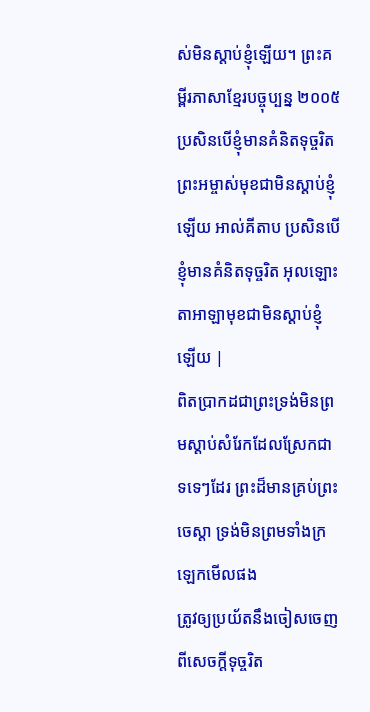ស់មិនស្តាប់ខ្ញុំឡើយ។ ព្រះគម្ពីរភាសាខ្មែរបច្ចុប្បន្ន ២០០៥ ប្រសិនបើខ្ញុំមានគំនិតទុច្ចរិត ព្រះអម្ចាស់មុខជាមិនស្ដាប់ខ្ញុំឡើយ អាល់គីតាប ប្រសិនបើខ្ញុំមានគំនិតទុច្ចរិត អុលឡោះតាអាឡាមុខជាមិនស្ដាប់ខ្ញុំឡើយ |
ពិតប្រាកដជាព្រះទ្រង់មិនព្រមស្តាប់សំរែកដែលស្រែកជាទទេៗដែរ ព្រះដ៏មានគ្រប់ព្រះចេស្តា ទ្រង់មិនព្រមទាំងក្រឡេកមើលផង
ត្រូវឲ្យប្រយ័តនឹងចៀសចេញពីសេចក្ដីទុច្ចរិត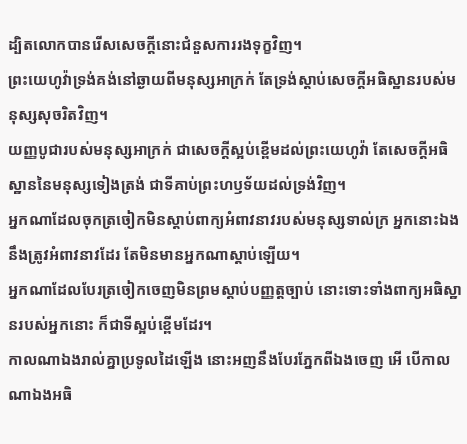ដ្បិតលោកបានរើសសេចក្ដីនោះជំនួសការរងទុក្ខវិញ។
ព្រះយេហូវ៉ាទ្រង់គង់នៅឆ្ងាយពីមនុស្សអាក្រក់ តែទ្រង់ស្តាប់សេចក្ដីអធិស្ឋានរបស់មនុស្សសុចរិតវិញ។
យញ្ញបូជារបស់មនុស្សអាក្រក់ ជាសេចក្ដីស្អប់ខ្ពើមដល់ព្រះយេហូវ៉ា តែសេចក្ដីអធិស្ឋាននៃមនុស្សទៀងត្រង់ ជាទីគាប់ព្រះហឫទ័យដល់ទ្រង់វិញ។
អ្នកណាដែលចុកត្រចៀកមិនស្តាប់ពាក្យអំពាវនាវរបស់មនុស្សទាល់ក្រ អ្នកនោះឯងនឹងត្រូវអំពាវនាវដែរ តែមិនមានអ្នកណាស្តាប់ឡើយ។
អ្នកណាដែលបែរត្រចៀកចេញមិនព្រមស្តាប់បញ្ញត្តច្បាប់ នោះទោះទាំងពាក្យអធិស្ឋានរបស់អ្នកនោះ ក៏ជាទីស្អប់ខ្ពើមដែរ។
កាលណាឯងរាល់គ្នាប្រទូលដៃឡើង នោះអញនឹងបែរភ្នែកពីឯងចេញ អើ បើកាលណាឯងអធិ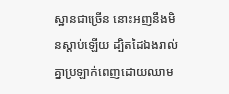ស្ឋានជាច្រើន នោះអញនឹងមិនស្តាប់ឡើយ ដ្បិតដៃឯងរាល់គ្នាប្រឡាក់ពេញដោយឈាម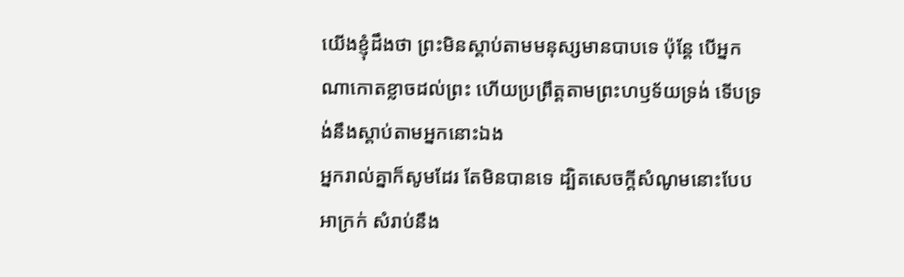យើងខ្ញុំដឹងថា ព្រះមិនស្តាប់តាមមនុស្សមានបាបទេ ប៉ុន្តែ បើអ្នកណាកោតខ្លាចដល់ព្រះ ហើយប្រព្រឹត្តតាមព្រះហឫទ័យទ្រង់ ទើបទ្រង់នឹងស្តាប់តាមអ្នកនោះឯង
អ្នករាល់គ្នាក៏សូមដែរ តែមិនបានទេ ដ្បិតសេចក្ដីសំណូមនោះបែបអាក្រក់ សំរាប់នឹង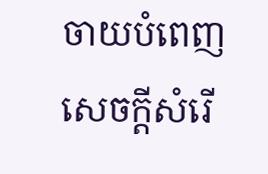ចាយបំពេញសេចក្ដីសំរើ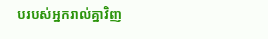បរបស់អ្នករាល់គ្នាវិញ